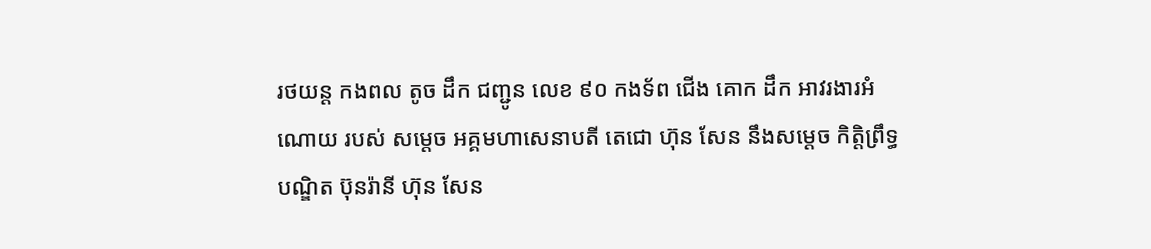រថយន្ត កងពល តូច ដឹក ជញ្ជូន លេខ ៩០ កងទ័ព ជើង គោក ដឹក អាវរងារអំណោយ របស់ សម្តេច អគ្គមហាសេនាបតី តេជោ ហ៊ុន សែន នឹងសម្តេច កិត្តិព្រឹទ្ធបណ្ឌិត ប៊ុនរ៉ានី ហ៊ុន សែន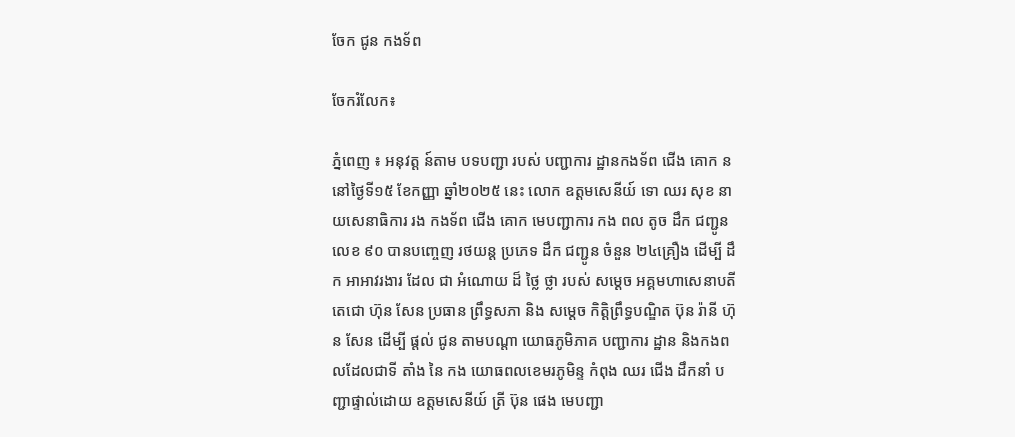ចែក ជូន កងទ័ព

ចែករំលែក៖

ភ្នំពេញ ៖ អនុវត្ត ន៍តាម បទបញ្ជា របស់ បញ្ជាការ ដ្ឋានកងទ័ព ជើង គោក ននៅថ្ងៃទី១៥ ខែកញ្ញា ឆ្នាំ២០២៥ នេះ លោក ឧត្ដមសេនីយ៍ ទោ ឈរ សុខ នាយសេនាធិការ រង កងទ័ព ជើង គោក មេបញ្ជាការ កង ពល តូច ដឹក ជញ្ជូន លេខ ៩០ បានបញ្ចេញ រថយន្ត ប្រភេទ ដឹក ជញ្ជូន ចំនួន ២៤គ្រឿង ដេីម្បី ដឹក អាអាវរងារ ដែល ជា អំណោយ ដ៏ ថ្លៃ ថ្លា របស់ សម្តេច អគ្គមហាសេនាបតី តេជោ ហ៊ុន សែន ប្រធាន ព្រឹទ្ធសភា និង សម្តេច កិត្តិព្រឹទ្ធបណ្ឌិត ប៊ុន រ៉ានី ហ៊ុន សែន ដេីម្បី ផ្តល់ ជូន តាមបណ្តា យោធភូមិភាគ បញ្ជាការ ដ្ឋាន និងកងពលដែលជាទី តាំង នៃ កង យោធពលខេមរភូមិន្ទ កំពុង ឈរ ជេីង ដឹកនាំ បញ្ជាផ្ទាល់ដោយ ឧត្ដមសេនីយ៍ ត្រី ប៊ុន ផេង មេបញ្ជា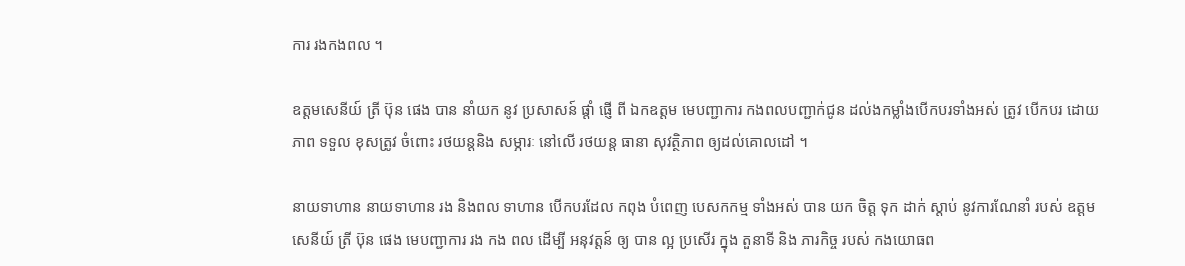ការ រងកងពល ។

ឧត្ដមសេនីយ៍ ត្រី ប៊ុន ផេង បាន នាំយក នូវ ប្រសាសន៍ ផ្តាំ ផ្ញើ ពី ឯកឧត្តម មេបញ្ជាការ កងពលបញ្ជាក់ជូន ដល់ងកម្លាំងបេីកបរទាំងអស់ ត្រូវ បេីកបរ ដោយភាព ទទួល ខុសត្រូវ ចំពោះ រថយន្តនិង សម្ភារៈ នៅលេី រថយន្ត ធានា សុវត្ថិភាព ឲ្យដល់គោលដៅ ។

នាយទាហាន នាយទាហាន រង និងពល ទាហាន បេីកបរដែល កពុង បំពេញ បេសកកម្ម ទាំងអស់ បាន យក ចិត្ត ទុក ដាក់ ស្តាប់ នូវការណែនាំ របស់ ឧត្ដមសេនីយ៍ ត្រី ប៊ុន ផេង មេបញ្ជាការ រង កង ពល ដេីម្បី អនុវត្តន៍ ឲ្យ បាន ល្អ ប្រសើរ ក្នុង តួនាទី និង ភារកិច្ច របស់ កងយោធព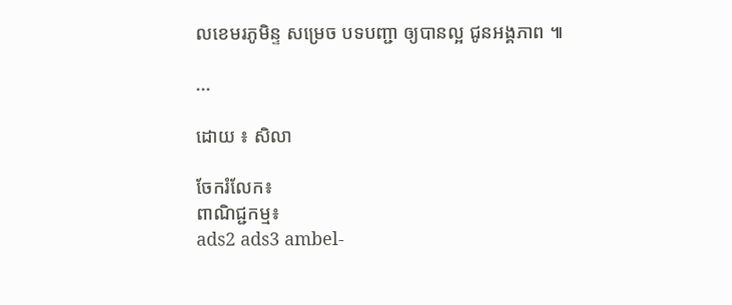លខេមរភូមិន្ទ សម្រេច បទបញ្ជា ឲ្យបានល្អ ជូនអង្គភាព ៕

...

ដោយ ៖ សិលា

ចែករំលែក៖
ពាណិជ្ជកម្ម៖
ads2 ads3 ambel-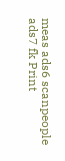meas ads6 scanpeople ads7 fk Print